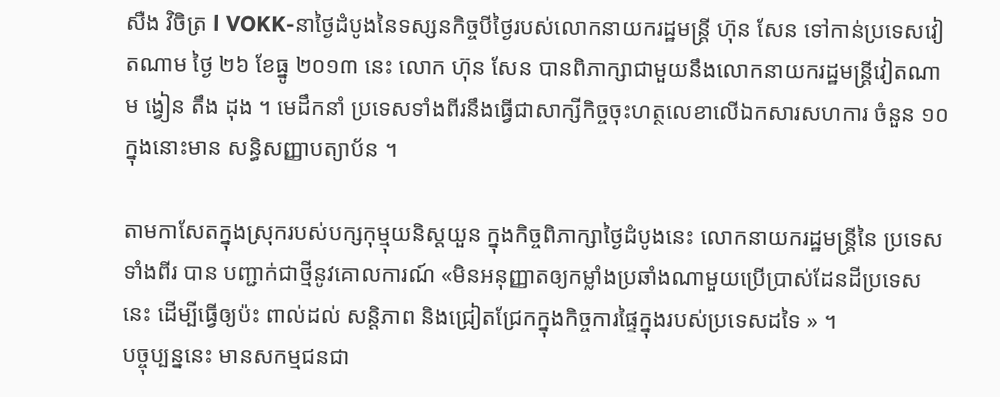សឺង វិចិត្រ l VOKK-នាថ្ងៃដំបូងនៃទស្សនកិច្ចបីថ្ងៃរបស់លោកនាយករដ្ឋមន្ត្រី ហ៊ុន សែន ទៅកាន់ប្រទេសវៀតណាម ថ្ងៃ ២៦ ខែធ្នូ ២០១៣ នេះ លោក ហ៊ុន សែន បានពិភាក្សាជាមួយនឹងលោកនាយករដ្ឋមន្ត្រីវៀតណាម ង្វៀន តឹង ដុង ។ មេដឹកនាំ ប្រទេសទាំងពីរនឹងធ្វើជាសាក្សីកិច្ចចុះហត្ថលេខាលើឯកសារសហការ ចំនួន ១០ ក្នុងនោះមាន សន្ធិសញ្ញាបត្យាប័ន ។

តាមកាសែតក្នុងស្រុករបស់បក្សកុម្មុយនិស្តយួន ក្នុងកិច្ចពិភាក្សាថ្ងៃដំបូងនេះ លោកនាយករដ្ឋមន្ត្រីនៃ ប្រទេសទាំងពីរ បាន បញ្ជាក់ជាថ្មីនូវគោលការណ៍ «មិនអនុញ្ញាតឲ្យកម្លាំងប្រឆាំងណាមួយប្រើប្រាស់ដែនដីប្រទេសនេះ ដើម្បីធ្វើឲ្យប៉ះ ពាល់ដល់ សន្តិភាព និងជ្រៀតជ្រែកក្នុងកិច្ចការផ្ទៃក្នុងរបស់ប្រទេសដទៃ » ។
បច្ចុប្បន្ននេះ មានសកម្មជនជា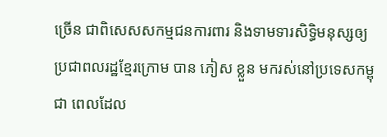ច្រើន ជាពិសេសសកម្មជនការពារ និងទាមទារសិទ្ធិមនុស្សឲ្យប្រជាពលរដ្ឋខ្មែរក្រោម បាន ភៀស ខ្លួន មករស់នៅប្រទេសកម្ពុជា ពេលដែល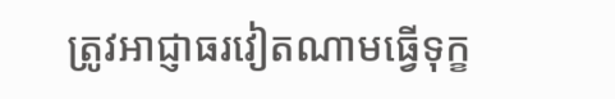ត្រូវអាជ្ញាធរវៀតណាមធ្វើទុក្ខ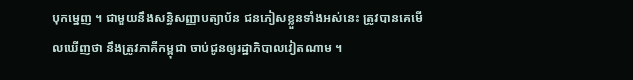បុកម្នេញ ។ ជាមួយនឹងសន្ធិសញ្ញាបត្យាប័ន ជនភៀសខ្លួនទាំងអស់នេះ ត្រូវបានគេមើលឃើញថា នឹងត្រូវភាគីកម្ពុជា ចាប់ជូនឲ្យរដ្ឋាភិបាលវៀតណាម ។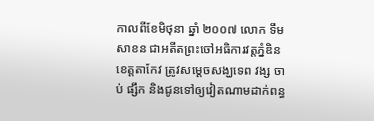កាលពីខែមិថុនា ឆ្នាំ ២០០៧ លោក ទឹម សាខន ជាអតីតព្រះចៅអធិការវត្តភ្នំឌិន ខេត្តតាកែវ ត្រូវសម្ដេចសង្ឃទេព វង្ស ចាប់ ផ្សឹក និងជូនទៅឲ្យវៀតណាមដាក់ពន្ធ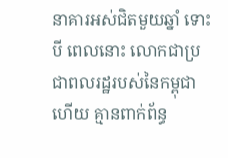នាគារអស់ជិតមួយឆ្នាំ ទោះបី ពេលនោះ លោកជាប្រជាពលរដ្ឋរបស់នៃកម្ពុជា ហើយ គ្មានពាក់ព័ន្ធ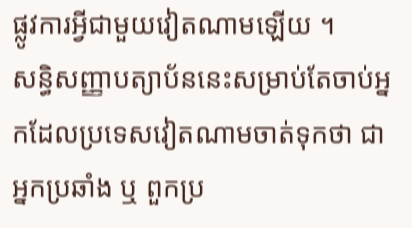ផ្លូវការអ្វីជាមួយវៀតណាមឡើយ ។
សន្ធិសញ្ញាបត្យាប័ននេះសម្រាប់តែចាប់អ្នកដែលប្រទេសវៀតណាមចាត់ទុកថា ជាអ្នកប្រឆាំង ឬ ពួកប្រ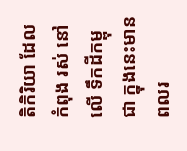តិកិរិយា ដែលកំពុង រស់ នៅលើ ទឹកដីកម្ពុជា ក្នុងនេះមានពលរ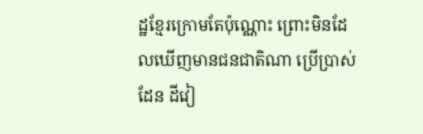ដ្ឋខ្មែរក្រោមតែប៉ុណ្ណោះ ព្រោះមិនដែលឃើញមានជនជាតិណា ប្រើប្រាស់ដែន ដីវៀ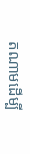តណាមដើម្បី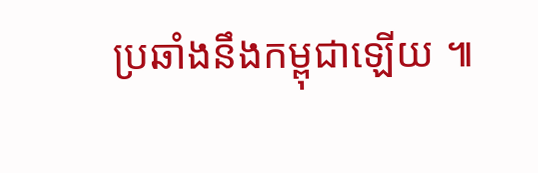ប្រឆាំងនឹងកម្ពុជាឡើយ ៕